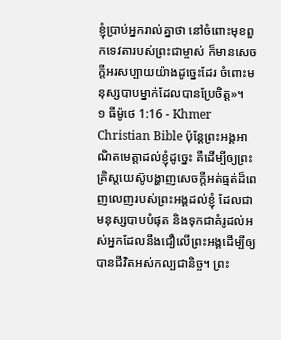ខ្ញុំប្រាប់អ្នករាល់គ្នាថា នៅចំពោះមុខពួកទេវតារបស់ព្រះជាម្ចាស់ ក៏មានសេចក្ដីអរសប្បាយយ៉ាងដូច្នេះដែរ ចំពោះមនុស្សបាបម្នាក់ដែលបានប្រែចិត្ដ»។
១ ធីម៉ូថេ 1:16 - Khmer Christian Bible ប៉ុន្ដែព្រះអង្គអាណិតមេត្ដាដល់ខ្ញុំដូច្នេះ គឺដើម្បីឲ្យព្រះគ្រិស្ដយេស៊ូបង្ហាញសេចក្ដីអត់ធ្មត់ដ៏ពេញលេញរបស់ព្រះអង្គដល់ខ្ញុំ ដែលជាមនុស្សបាបបំផុត និងទុកជាគំរូដល់អស់អ្នកដែលនឹងជឿលើព្រះអង្គដើម្បីឲ្យបានជីវិតអស់កល្បជានិច្ច។ ព្រះ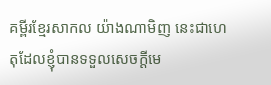គម្ពីរខ្មែរសាកល យ៉ាងណាមិញ នេះជាហេតុដែលខ្ញុំបានទទួលសេចក្ដីមេ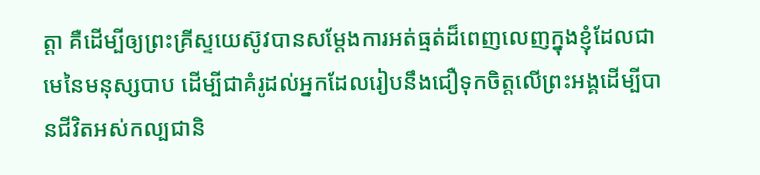ត្តា គឺដើម្បីឲ្យព្រះគ្រីស្ទយេស៊ូវបានសម្ដែងការអត់ធ្មត់ដ៏ពេញលេញក្នុងខ្ញុំដែលជាមេនៃមនុស្សបាប ដើម្បីជាគំរូដល់អ្នកដែលរៀបនឹងជឿទុកចិត្តលើព្រះអង្គដើម្បីបានជីវិតអស់កល្បជានិ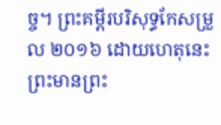ច្ច។ ព្រះគម្ពីរបរិសុទ្ធកែសម្រួល ២០១៦ ដោយហេតុនេះ ព្រះមានព្រះ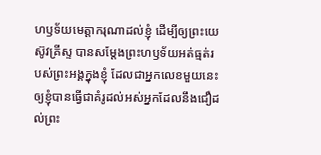ហឫទ័យមេត្តាករុណាដល់ខ្ញុំ ដើម្បីឲ្យព្រះយេស៊ូវគ្រីស្ទ បានសម្តែងព្រះហឫទ័យអត់ធ្មត់របស់ព្រះអង្គក្នុងខ្ញុំ ដែលជាអ្នកលេខមួយនេះ ឲ្យខ្ញុំបានធ្វើជាគំរូដល់អស់អ្នកដែលនឹងជឿដល់ព្រះ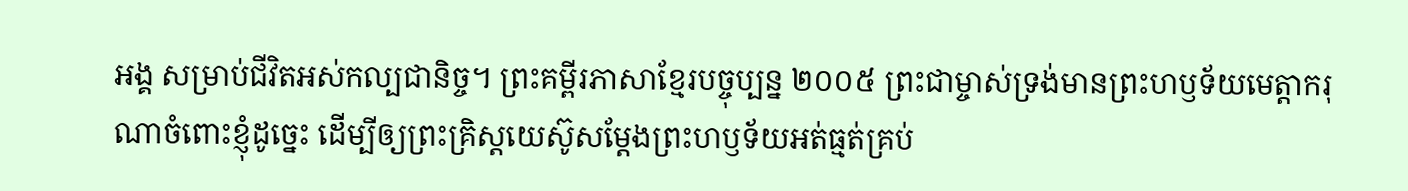អង្គ សម្រាប់ជីវិតអស់កល្បជានិច្ច។ ព្រះគម្ពីរភាសាខ្មែរបច្ចុប្បន្ន ២០០៥ ព្រះជាម្ចាស់ទ្រង់មានព្រះហឫទ័យមេត្តាករុណាចំពោះខ្ញុំដូច្នេះ ដើម្បីឲ្យព្រះគ្រិស្តយេស៊ូសម្តែងព្រះហឫទ័យអត់ធ្មត់គ្រប់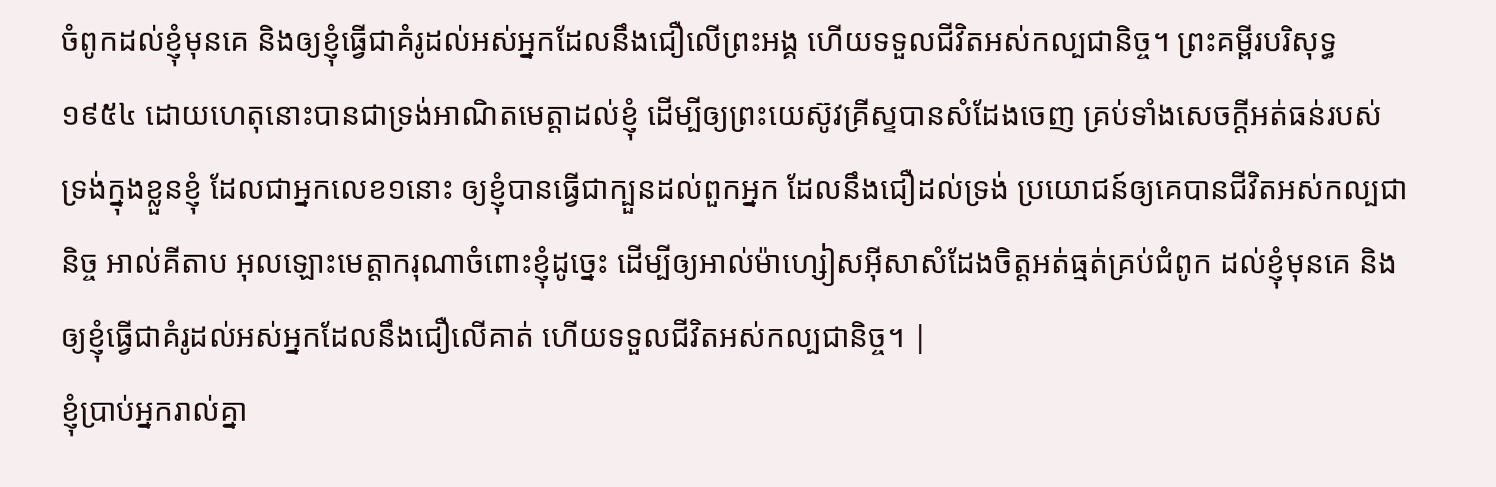ចំពូកដល់ខ្ញុំមុនគេ និងឲ្យខ្ញុំធ្វើជាគំរូដល់អស់អ្នកដែលនឹងជឿលើព្រះអង្គ ហើយទទួលជីវិតអស់កល្បជានិច្ច។ ព្រះគម្ពីរបរិសុទ្ធ ១៩៥៤ ដោយហេតុនោះបានជាទ្រង់អាណិតមេត្តាដល់ខ្ញុំ ដើម្បីឲ្យព្រះយេស៊ូវគ្រីស្ទបានសំដែងចេញ គ្រប់ទាំងសេចក្ដីអត់ធន់របស់ទ្រង់ក្នុងខ្លួនខ្ញុំ ដែលជាអ្នកលេខ១នោះ ឲ្យខ្ញុំបានធ្វើជាក្បួនដល់ពួកអ្នក ដែលនឹងជឿដល់ទ្រង់ ប្រយោជន៍ឲ្យគេបានជីវិតអស់កល្បជានិច្ច អាល់គីតាប អុលឡោះមេត្ដាករុណាចំពោះខ្ញុំដូច្នេះ ដើម្បីឲ្យអាល់ម៉ាហ្សៀសអ៊ីសាសំដែងចិត្តអត់ធ្មត់គ្រប់ជំពូក ដល់ខ្ញុំមុនគេ និងឲ្យខ្ញុំធ្វើជាគំរូដល់អស់អ្នកដែលនឹងជឿលើគាត់ ហើយទទួលជីវិតអស់កល្បជានិច្ច។ |
ខ្ញុំប្រាប់អ្នករាល់គ្នា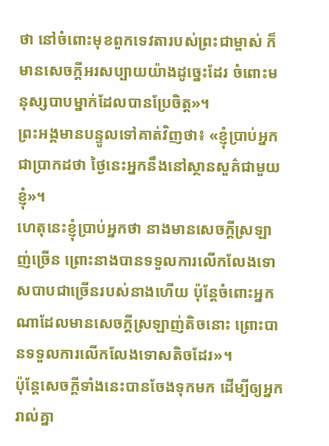ថា នៅចំពោះមុខពួកទេវតារបស់ព្រះជាម្ចាស់ ក៏មានសេចក្ដីអរសប្បាយយ៉ាងដូច្នេះដែរ ចំពោះមនុស្សបាបម្នាក់ដែលបានប្រែចិត្ដ»។
ព្រះអង្គមានបន្ទូលទៅគាត់វិញថា៖ «ខ្ញុំប្រាប់អ្នកជាប្រាកដថា ថ្ងៃនេះអ្នកនឹងនៅស្ថានសួគ៌ជាមួយខ្ញុំ»។
ហេតុនេះខ្ញុំប្រាប់អ្នកថា នាងមានសេចក្ដីស្រឡាញ់ច្រើន ព្រោះនាងបានទទួលការលើកលែងទោសបាបជាច្រើនរបស់នាងហើយ ប៉ុន្ដែចំពោះអ្នកណាដែលមានសេចក្ដីស្រឡាញ់តិចនោះ ព្រោះបានទទួលការលើកលែងទោសតិចដែរ»។
ប៉ុន្ដែសេចក្ដីទាំងនេះបានចែងទុកមក ដើម្បីឲ្យអ្នករាល់គ្នា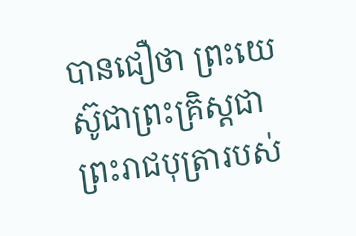បានជឿថា ព្រះយេស៊ូជាព្រះគ្រិស្ដជាព្រះរាជបុត្រារបស់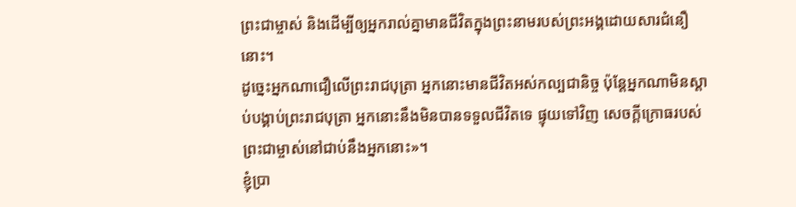ព្រះជាម្ចាស់ និងដើម្បីឲ្យអ្នករាល់គ្នាមានជីវិតក្នុងព្រះនាមរបស់ព្រះអង្គដោយសារជំនឿនោះ។
ដូច្នេះអ្នកណាជឿលើព្រះរាជបុត្រា អ្នកនោះមានជីវិតអស់កល្បជានិច្ច ប៉ុន្ដែអ្នកណាមិនស្ដាប់បង្គាប់ព្រះរាជបុត្រា អ្នកនោះនឹងមិនបានទទួលជីវិតទេ ផ្ទុយទៅវិញ សេចក្ដីក្រោធរបស់ព្រះជាម្ចាស់នៅជាប់នឹងអ្នកនោះ»។
ខ្ញុំប្រា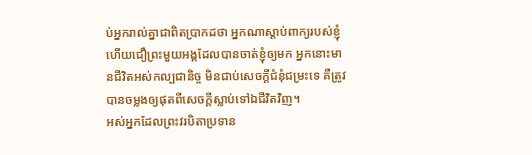ប់អ្នករាល់គ្នាជាពិតប្រាកដថា អ្នកណាស្តាប់ពាក្យរបស់ខ្ញុំ ហើយជឿព្រះមួយអង្គដែលបានចាត់ខ្ញុំឲ្យមក អ្នកនោះមានជីវិតអស់កល្បជានិច្ច មិនជាប់សេចក្ដីជំនុំជម្រះទេ គឺត្រូវបានចម្លងឲ្យផុតពីសេចក្តីស្លាប់ទៅឯជីវិតវិញ។
អស់អ្នកដែលព្រះវរបិតាប្រទាន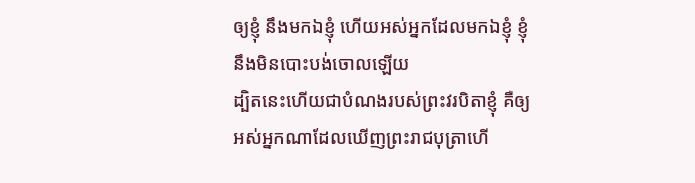ឲ្យខ្ញុំ នឹងមកឯខ្ញុំ ហើយអស់អ្នកដែលមកឯខ្ញុំ ខ្ញុំនឹងមិនបោះបង់ចោលឡើយ
ដ្បិតនេះហើយជាបំណងរបស់ព្រះវរបិតាខ្ញុំ គឺឲ្យអស់អ្នកណាដែលឃើញព្រះរាជបុត្រាហើ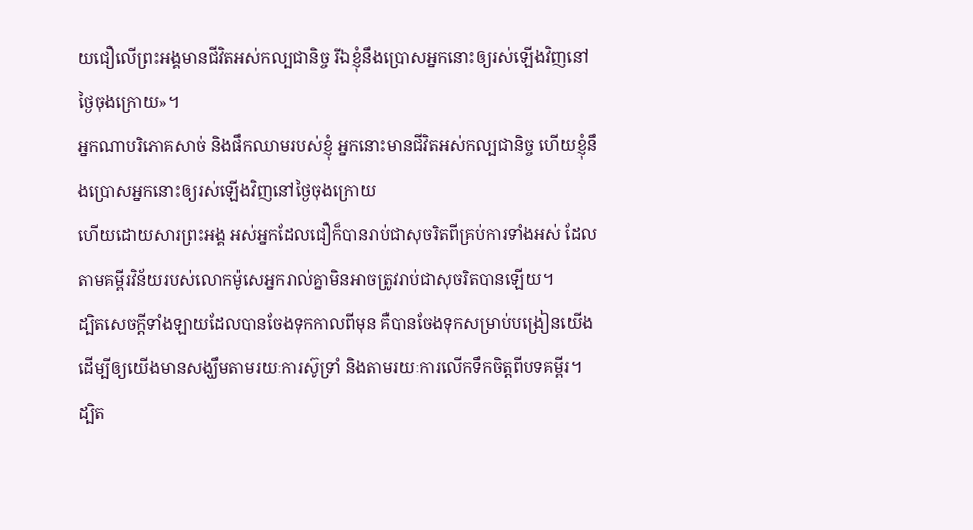យជឿលើព្រះអង្គមានជីវិតអស់កល្បជានិច្ច រីឯខ្ញុំនឹងប្រោសអ្នកនោះឲ្យរស់ឡើងវិញនៅថ្ងៃចុងក្រោយ»។
អ្នកណាបរិភោគសាច់ និងផឹកឈាមរបស់ខ្ញុំ អ្នកនោះមានជីវិតអស់កល្បជានិច្ច ហើយខ្ញុំនឹងប្រោសអ្នកនោះឲ្យរស់ឡើងវិញនៅថ្ងៃចុងក្រោយ
ហើយដោយសារព្រះអង្គ អស់អ្នកដែលជឿក៏បានរាប់ជាសុចរិតពីគ្រប់ការទាំងអស់ ដែលតាមគម្ពីរវិន័យរបស់លោកម៉ូសេអ្នករាល់គ្នាមិនអាចត្រូវរាប់ជាសុចរិតបានឡើយ។
ដ្បិតសេចក្ដីទាំងឡាយដែលបានចែងទុកកាលពីមុន គឺបានចែងទុកសម្រាប់បង្រៀនយើង ដើម្បីឲ្យយើងមានសង្ឃឹមតាមរយៈការស៊ូទ្រាំ និងតាមរយៈការលើកទឹកចិត្ដពីបទគម្ពីរ។
ដ្បិត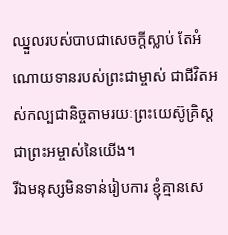ឈ្នួលរបស់បាបជាសេចក្ដីស្លាប់ តែអំណោយទានរបស់ព្រះជាម្ចាស់ ជាជីវិតអស់កល្បជានិច្ចតាមរយៈព្រះយេស៊ូគ្រិស្ដជាព្រះអម្ចាស់នៃយើង។
រីឯមនុស្សមិនទាន់រៀបការ ខ្ញុំគ្មានសេ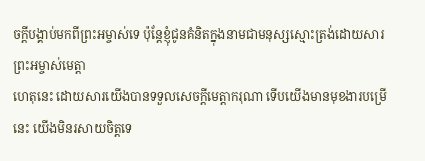ចក្ដីបង្គាប់មកពីព្រះអម្ចាស់ទេ ប៉ុន្ដែខ្ញុំជូនគំនិតក្នុងនាមជាមនុស្សស្មោះត្រង់ដោយសារព្រះអម្ចាស់មេត្តា
ហេតុនេះ ដោយសារយើងបានទទួលសេចក្ដីមេត្ដាករុណា ទើបយើងមានមុខងារបម្រើនេះ យើងមិនរសាយចិត្ដទេ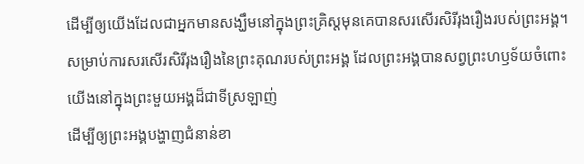ដើម្បីឲ្យយើងដែលជាអ្នកមានសង្ឃឹមនៅក្នុងព្រះគ្រិស្ដមុនគេបានសរសើរសិរីរុងរឿងរបស់ព្រះអង្គ។
សម្រាប់ការសរសើរសិរីរុងរឿងនៃព្រះគុណរបស់ព្រះអង្គ ដែលព្រះអង្គបានសព្វព្រះហឫទ័យចំពោះយើងនៅក្នុងព្រះមួយអង្គដ៏ជាទីស្រឡាញ់
ដើម្បីឲ្យព្រះអង្គបង្ហាញជំនាន់ខា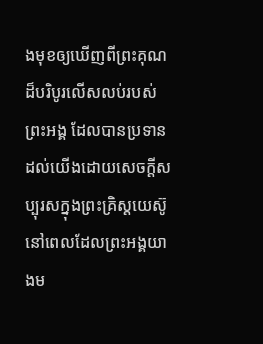ងមុខឲ្យឃើញពីព្រះគុណដ៏បរិបូរលើសលប់របស់ព្រះអង្គ ដែលបានប្រទានដល់យើងដោយសេចក្ដីសប្បុរសក្នុងព្រះគ្រិស្ដយេស៊ូ
នៅពេលដែលព្រះអង្គយាងម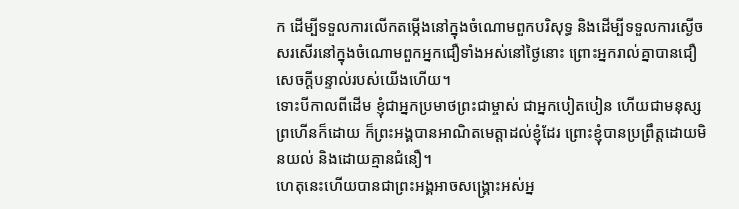ក ដើម្បីទទួលការលើកតម្កើងនៅក្នុងចំណោមពួកបរិសុទ្ធ និងដើម្បីទទួលការស្ងើចសរសើរនៅក្នុងចំណោមពួកអ្នកជឿទាំងអស់នៅថ្ងៃនោះ ព្រោះអ្នករាល់គ្នាបានជឿសេចក្ដីបន្ទាល់របស់យើងហើយ។
ទោះបីកាលពីដើម ខ្ញុំជាអ្នកប្រមាថព្រះជាម្ចាស់ ជាអ្នកបៀតបៀន ហើយជាមនុស្សព្រហើនក៏ដោយ ក៏ព្រះអង្គបានអាណិតមេត្ដាដល់ខ្ញុំដែរ ព្រោះខ្ញុំបានប្រព្រឹត្ដដោយមិនយល់ និងដោយគ្មានជំនឿ។
ហេតុនេះហើយបានជាព្រះអង្គអាចសង្គ្រោះអស់អ្ន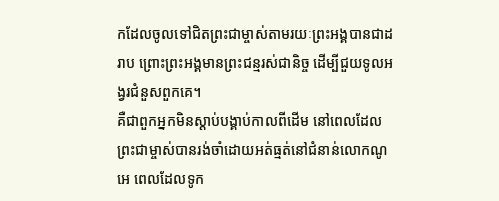កដែលចូលទៅជិតព្រះជាម្ចាស់តាមរយៈព្រះអង្គបានជាដរាប ព្រោះព្រះអង្គមានព្រះជន្មរស់ជានិច្ច ដើម្បីជួយទូលអង្វរជំនួសពួកគេ។
គឺជាពួកអ្នកមិនស្ដាប់បង្គាប់កាលពីដើម នៅពេលដែលព្រះជាម្ចាស់បានរង់ចាំដោយអត់ធ្មត់នៅជំនាន់លោកណូអេ ពេលដែលទូក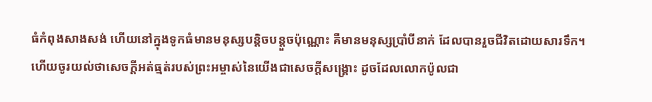ធំកំពុងសាងសង់ ហើយនៅក្នុងទូកធំមានមនុស្សបន្ដិចបន្ដួចប៉ុណ្ណោះ គឺមានមនុស្សប្រាំបីនាក់ ដែលបានរួចជីវិតដោយសារទឹក។
ហើយចូរយល់ថាសេចក្ដីអត់ធ្មត់របស់ព្រះអម្ចាស់នៃយើងជាសេចក្ដីសង្គ្រោះ ដូចដែលលោកប៉ូលជា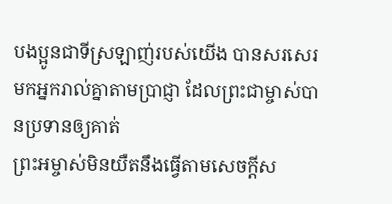បងប្អូនជាទីស្រឡាញ់របស់យើង បានសរសេរមកអ្នករាល់គ្នាតាមប្រាជ្ញា ដែលព្រះជាម្ចាស់បានប្រទានឲ្យគាត់
ព្រះអម្ចាស់មិនយឺតនឹងធ្វើតាមសេចក្ដីស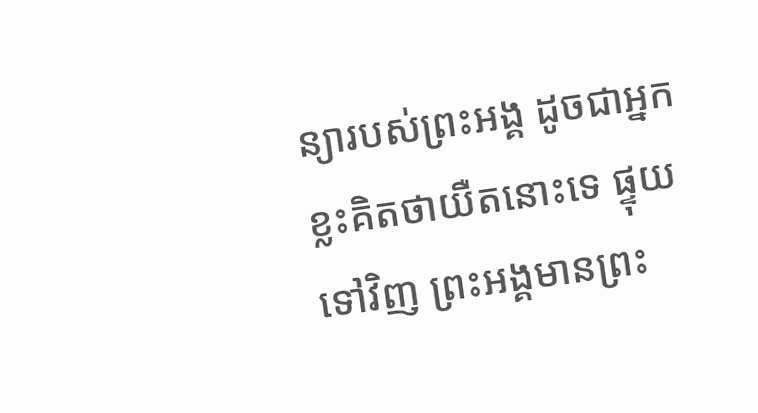ន្យារបស់ព្រះអង្គ ដូចជាអ្នកខ្លះគិតថាយឺតនោះទេ ផ្ទុយទៅវិញ ព្រះអង្គមានព្រះ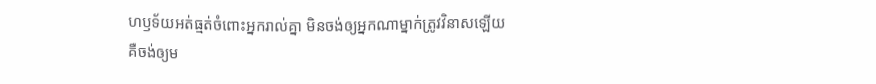ហឫទ័យអត់ធ្មត់ចំពោះអ្នករាល់គ្នា មិនចង់ឲ្យអ្នកណាម្នាក់ត្រូវវិនាសឡើយ គឺចង់ឲ្យម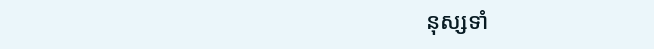នុស្សទាំ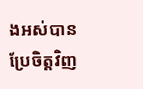ងអស់បានប្រែចិត្ដវិញ